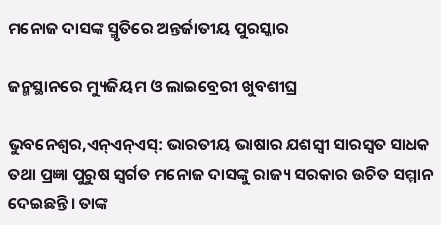ମନୋଜ ଦାସଙ୍କ ସ୍ମୃତିରେ ଅନ୍ତର୍ଜାତୀୟ ପୁରସ୍କାର

ଜନ୍ମସ୍ଥାନରେ ମ୍ୟୁଜିୟମ ଓ ଲାଇବ୍ରେରୀ ଖୁବଶୀଘ୍ର

ଭୁବନେଶ୍ୱର,ଏନ୍ଏନ୍ଏସ୍: ଭାରତୀୟ ଭାଷାର ଯଶସ୍ୱୀ ସାରସ୍ୱତ ସାଧକ ତଥା ପ୍ରଜ୍ଞା ପୁରୁଷ ସ୍ୱର୍ଗତ ମନୋଜ ଦାସଙ୍କୁ ରାଜ୍ୟ ସରକାର ଉଚିତ ସମ୍ମାନ ଦେଇଛନ୍ତି। ତାଙ୍କ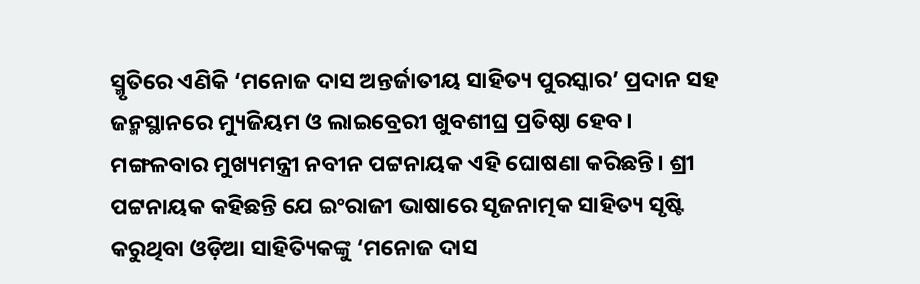ସ୍ମୃତିରେ ଏଣିକି ‘ମନୋଜ ଦାସ ଅନ୍ତର୍ଜାତୀୟ ସାହିତ୍ୟ ପୁରସ୍କାର’ ପ୍ରଦାନ ସହ ଜନ୍ମସ୍ଥାନରେ ମ୍ୟୁଜିୟମ ଓ ଲାଇବ୍ରେରୀ ଖୁବଶୀଘ୍ର ପ୍ରତିଷ୍ଠା ହେବ। ମଙ୍ଗଳବାର ମୁଖ୍ୟମନ୍ତ୍ରୀ ନବୀନ ପଟ୍ଟନାୟକ ଏହି ଘୋଷଣା କରିଛନ୍ତି। ଶ୍ରୀ ପଟ୍ଟନାୟକ କହିଛନ୍ତି ଯେ ଇଂରାଜୀ ଭାଷାରେ ସୃଜନାତ୍ମକ ସାହିତ୍ୟ ସୃଷ୍ଟି କରୁଥିବା ଓଡ଼ିଆ ସାହିତ୍ୟିକଙ୍କୁ ‘ମନୋଜ ଦାସ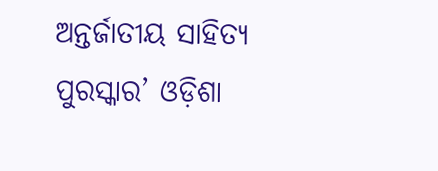ଅନ୍ତର୍ଜାତୀୟ ସାହିତ୍ୟ ପୁରସ୍କାର’ ଓଡ଼ିଶା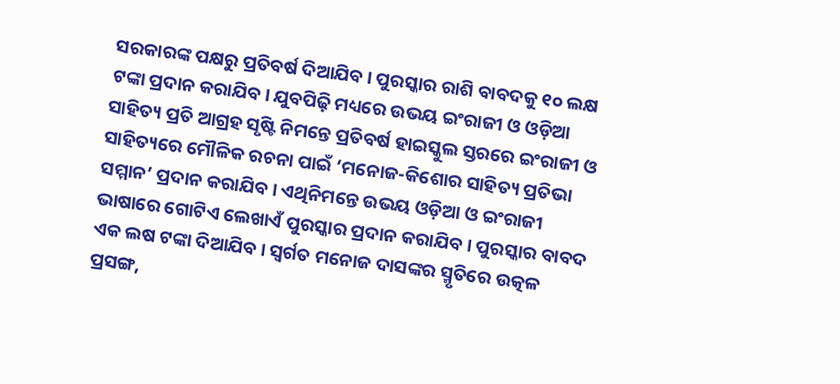ସରକାରଙ୍କ ପକ୍ଷରୁ ପ୍ରତିବର୍ଷ ଦିଆଯିବ। ପୁରସ୍କାର ରାଶି ବାବଦକୁ ୧୦ ଲକ୍ଷ ଟଙ୍କା ପ୍ରଦାନ କରାଯିବ। ଯୁବପିଢ଼ି ମଧ୍ୟରେ ଉଭୟ ଇଂରାଜୀ ଓ ଓଡ଼ିଆ ସାହିତ୍ୟ ପ୍ରତି ଆଗ୍ରହ ସୃଷ୍ଟି ନିମନ୍ତେ ପ୍ରତିବର୍ଷ ହାଇସ୍କୁଲ ସ୍ତରରେ ଇଂରାଜୀ ଓ ସାହିତ୍ୟରେ ମୌଳିକ ରଚନା ପାଇଁ ‘ମନୋଜ-କିଶୋର ସାହିତ୍ୟ ପ୍ରତିଭା ସମ୍ମାନ’ ପ୍ରଦାନ କରାଯିବ। ଏଥିନିମନ୍ତେ ଉଭୟ ଓଡ଼ିଆ ଓ ଇଂରାଜୀ ଭାଷାରେ ଗୋଟିଏ ଲେଖାଏଁ ପୁରସ୍କାର ପ୍ରଦାନ କରାଯିବ। ପୁରସ୍କାର ବାବଦ ଏକ ଲଷ ଟଙ୍କା ଦିଆଯିବ। ସ୍ୱର୍ଗତ ମନୋଜ ଦାସଙ୍କର ସ୍ମୃତିରେ ଉତ୍କଳ ପ୍ରସଙ୍ଗ,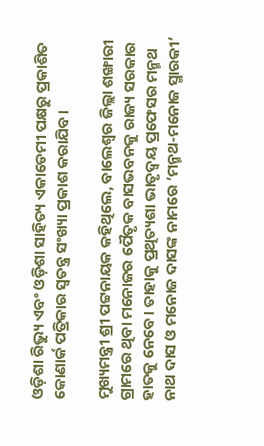ଓଡ଼ିଶା ରିଭ୍ୟୁ ଏବଂ ଓଡ଼ିଶା ସାହିତ୍ୟ ଏକାଡେମୀ ପକ୍ଷରୁ ପ୍ରକାଶିତ କୋଣାର୍କ ପତ୍ରିକାର ସ୍ୱତନ୍ତ୍ର ସଂଖ୍ୟା ପ୍ରକାଶ କରାଯିବ।

ମୁଖ୍ୟମନ୍ତ୍ରୀ ଶ୍ରୀ ପଟ୍ଟନାୟକ କହିଥିଲେ, ବାଲେଶ୍ୱର ଜିଲ୍ଲା ଶଙ୍ଖାରୀ ଗ୍ରାମରେ ଥିବା ମନୋଜର ପୈତୃକ ବାସଭବନକୁ ରାଜ୍ୟ ସରକାର ହାତକୁ ନେବେ। ତାହାକୁ ପ୍ରଥିତ୍ୟଶା ଭାତୃଦ୍ୱୟ ପ୍ରଫେସର ମନ୍ମଥ ନାଥ ଦାସ ଓ ମନୋଜ ଦାସଙ୍କ ନାମରେ ‘ମନ୍ମଥ-ମନୋଜ ସ୍ମାରକୀ’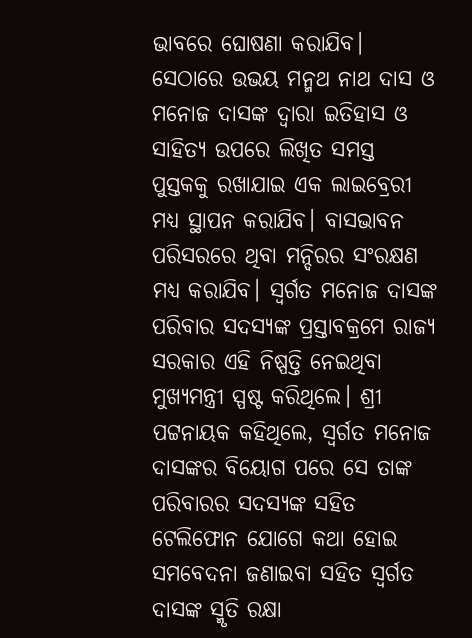ଭାବରେ ଘୋଷଣା କରାଯିବ। ସେଠାରେ ଉଭୟ ମନ୍ମଥ ନାଥ ଦାସ ଓ ମନୋଜ ଦାସଙ୍କ ଦ୍ୱାରା ଇତିହାସ ଓ ସାହିତ୍ୟ ଉପରେ ଲିଖିତ ସମସ୍ତ ପୁସ୍ତକକୁ ରଖାଯାଇ ଏକ ଲାଇବ୍ରେରୀ ମଧ୍ୟ ସ୍ଥାପନ କରାଯିବ। ବାସଭାବନ ପରିସରରେ ଥିବା ମନ୍ଦିରର ସଂରକ୍ଷଣ ମଧ୍ୟ କରାଯିବ। ସ୍ୱର୍ଗତ ମନୋଜ ଦାସଙ୍କ ପରିବାର ସଦସ୍ୟଙ୍କ ପ୍ରସ୍ତାବକ୍ରମେ ରାଜ୍ୟ ସରକାର ଏହି ନିଷ୍ପତ୍ତି ନେଇଥିବା ମୁଖ୍ୟମନ୍ତ୍ରୀ ସ୍ପଷ୍ଟ କରିଥିଲେ। ଶ୍ରୀ ପଟ୍ଟନାୟକ କହିଥିଲେ, ସ୍ୱର୍ଗତ ମନୋଜ ଦାସଙ୍କର ବିୟୋଗ ପରେ ସେ ତାଙ୍କ ପରିବାରର ସଦସ୍ୟଙ୍କ ସହିତ ଟେଲିଫୋନ ଯୋଗେ କଥା ହୋଇ ସମବେଦନା ଜଣାଇବା ସହିତ ସ୍ୱର୍ଗତ ଦାସଙ୍କ ସ୍ମୃତି ରକ୍ଷା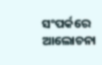ସଂପର୍କରେ ଆଲୋଚନା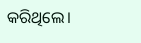କରିଥିଲେ।